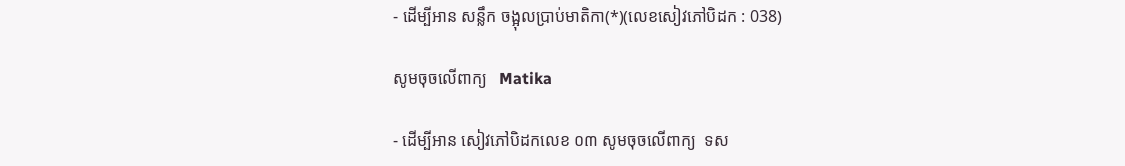- ដើម្បីអាន សន្លឹក ចង្អុលប្រាប់មាតិកា(*)(លេខសៀវភៅបិដក : 038)

សូមចុចលើពាក្យ   Matika

- ដើម្បីអាន សៀវភៅបិដកលេខ ០៣ សូមចុចលើពាក្យ  ទស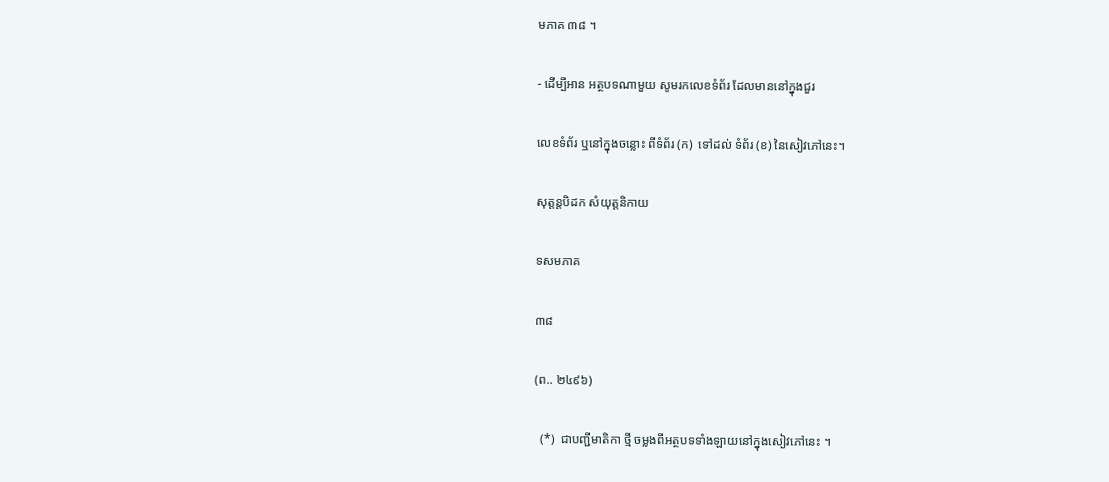មភាគ ៣៨ ។

- ដើម្បីអាន អត្ថបទណាមួយ សូមរកលេខទំព័រ ដែលមាននៅក្នុងជួរ

លេខទំព័រ ឬនៅក្នុងចន្លោះ ពីទំព័រ (ក)  ទៅដល់ ទំព័រ (ខ) នៃសៀវភៅនេះ។

សុត្តន្តបិដក សំយុត្តនិកាយ

ទសមភាគ

៣៨

(ព.. ២៤៩៦)

  (*)  ជាបញ្ជីមាតិកា ថ្មី ចម្លងពីអត្ថបទទាំងឡាយនៅក្នុងសៀវភៅនេះ ។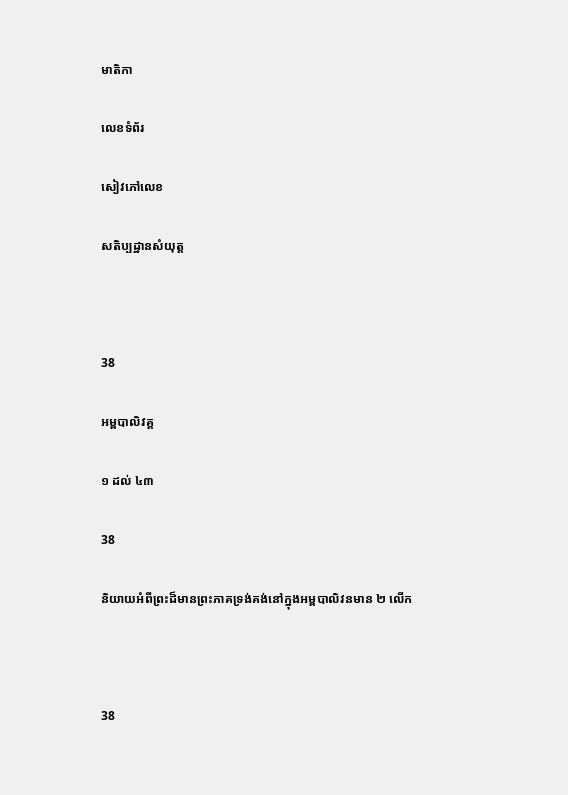មាតិកា

លេខទំព័រ

សៀវភៅលេខ

សតិប្បដ្ឋានសំយុត្ត



38

អម្ពបាលិវគ្គ

១ ដល់ ៤៣

38

និយាយអំពីព្រះដ៏មានព្រះភាគទ្រង់គង់នៅក្នុងអម្ពបាលិវនមាន ២ លើក



38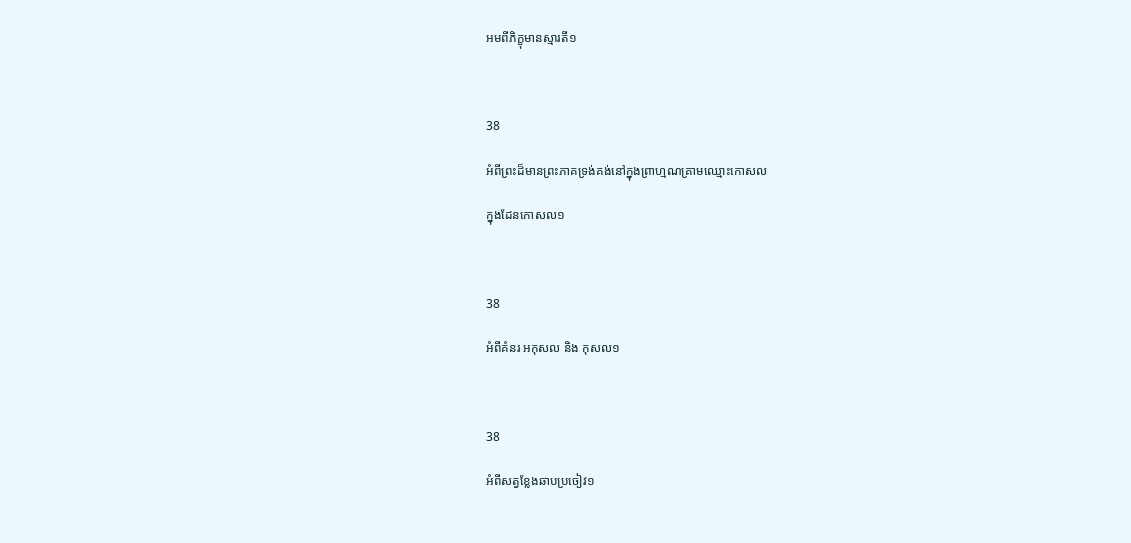អមពីភិក្ខុមានស្មារតី១



38

អំពីព្រះដ៏មានព្រះភាគទ្រង់គង់នៅក្នុងព្រាហ្មណគ្រាមឈ្មោះកោសល

ក្នុងដែនកោសល១



38

អំពីគំនរ អកុសល និង កុសល១



38

អំពីសត្វខ្លែងឆាបប្រចៀវ១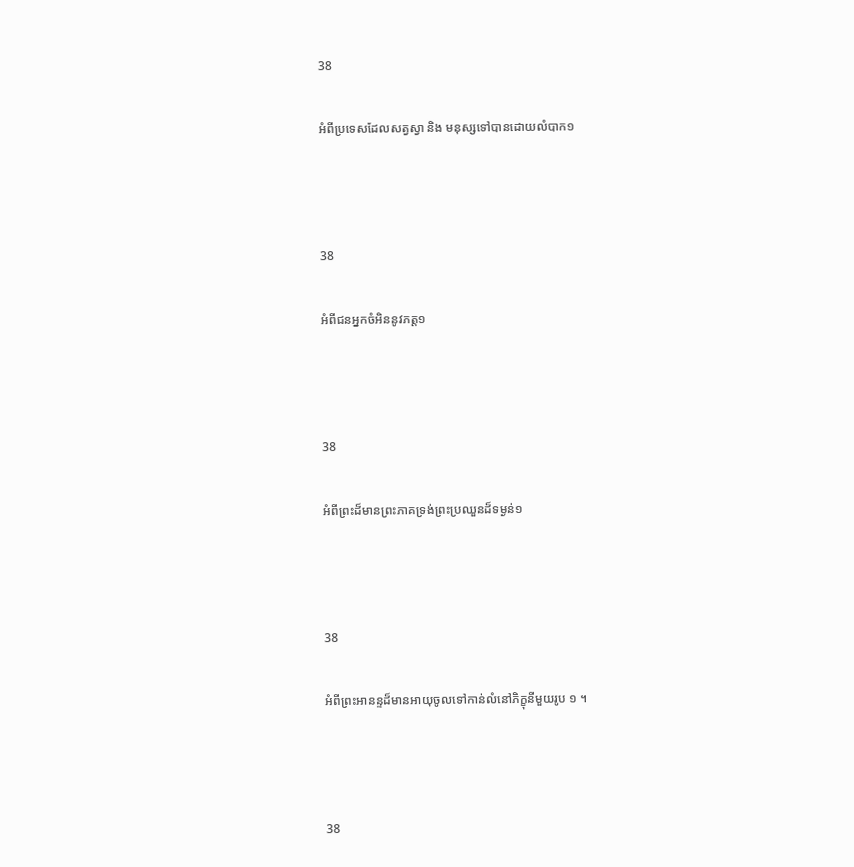38

អំពីប្រទេសដែលសត្វស្វា និង មនុស្សទៅបានដោយលំបាក១



38

អំពីជនអ្នកចំអិននូវភត្ត១



38

អំពីព្រះដ៏មានព្រះភាគទ្រង់ព្រះប្រឈួនដ៏ទម្ងន់១



38

អំពីព្រះអានន្ទដ៏មានអាយុចូលទៅកាន់លំនៅភិក្ខុនីមួយរូប ១ ។



38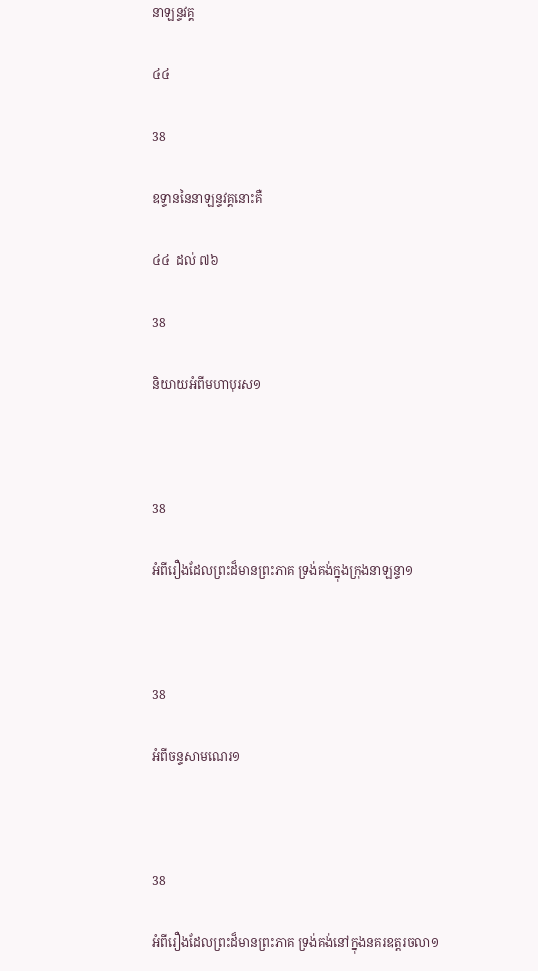នាឡន្ទវគ្គ

៤៤

38

ឧទ្ទាននៃនាឡន្ទវគ្គនោះគឺ

៤៤  ដល់ ៧៦

38

និយាយអំពីមហាបុរស១



38

អំពីរឿងដែលព្រះដ៏មានព្រះភាគ ទ្រង់គង់ក្នុងក្រុងនាឡន្ទា១



38

អំពីចន្ទសាមណេរ១



38

អំពីរឿងដែលព្រះដ៏មានព្រះភាគ ទ្រង់គង់នៅក្នុងនគរឧត្តរចលា១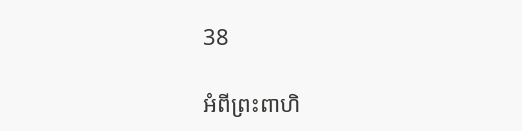38

អំពីព្រះពាហិ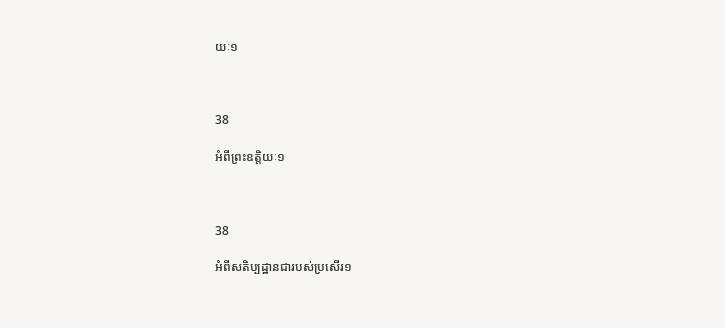យៈ១



38

អំពីព្រះឧត្តិយៈ១



38

អំពីសតិប្បដ្ឋានជារបស់ប្រសើរ១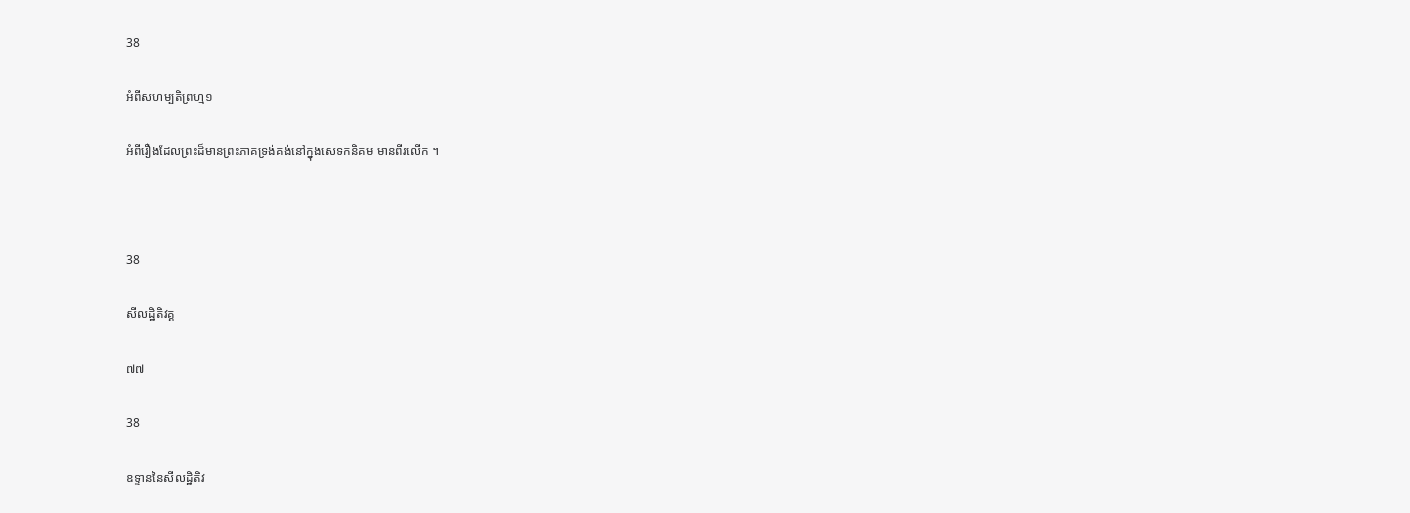38

អំពីសហម្បតិព្រហ្ម១

អំពីរឿងដែលព្រះដ៏មានព្រះភាគទ្រង់គង់នៅក្នុងសេទកនិគម មានពីរលើក ។



38

សីលដ្ឋិតិវគ្គ

៧៧

38

ឧទ្ទាននៃសីលដ្ឋិតិវ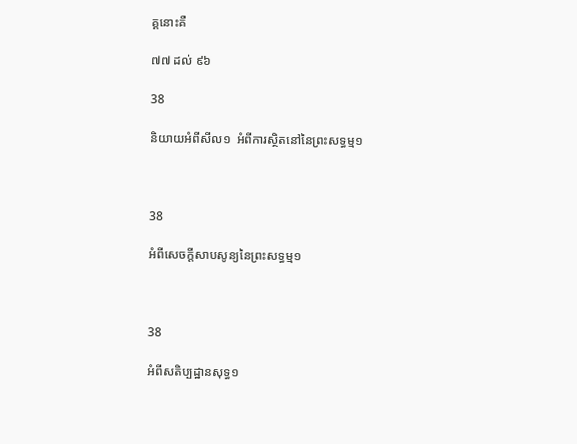គ្គនោះគឺ

៧៧ ដល់ ៩៦

38

និយាយអំពីសីល១  អំពីការស្ថិតនៅនៃព្រះសទ្ធម្ម១



38

អំពីសេចក្តីសាបសូន្យនៃព្រះសទ្ធម្ម១



38

អំពីសតិប្បដ្ឋានសុទ្ធ១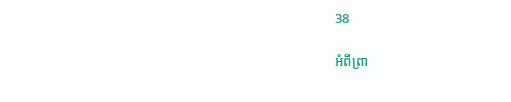38

អំពីព្រា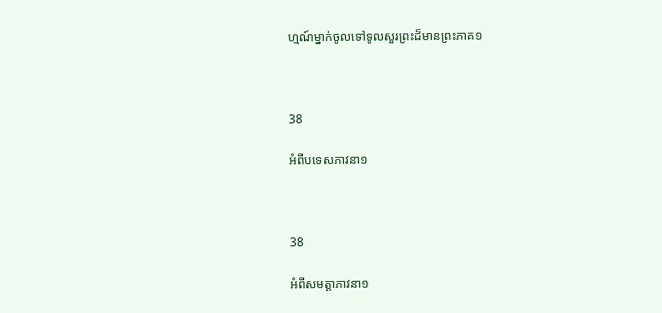ហ្មណ៍ម្នាក់ចូលទៅទូលសួរព្រះដ៏មានព្រះភាគ១



38

អំពីបទេសភាវនា១



38

អំពីសមត្តាភាវនា១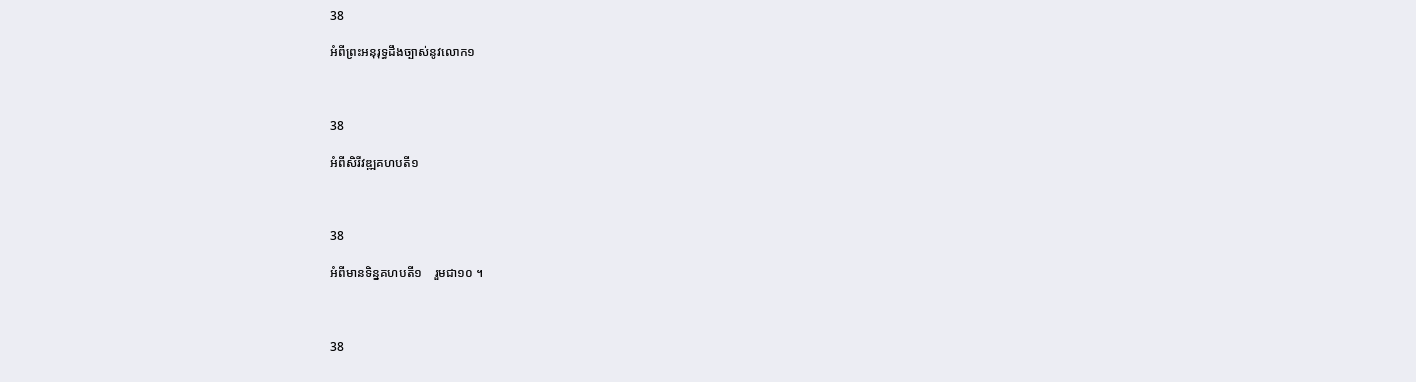38

អំពីព្រះអនុរុទ្ធដឹងច្បាស់នូវលោក១



38

អំពីសិរីវឌ្ឍគហបតី១



38

អំពីមានទិន្នគហបតី១    រួមជា១០ ។



38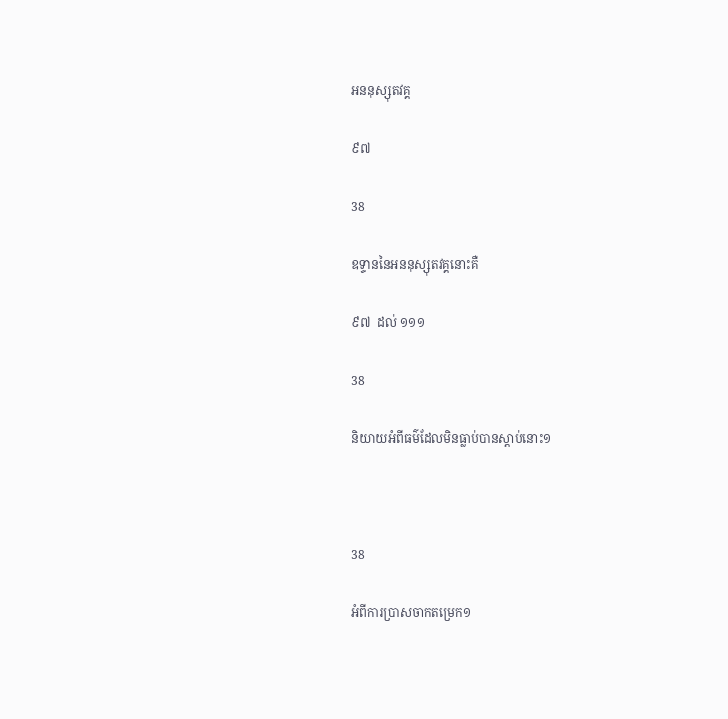អននុស្សុតវគ្គ

៩៧

38

ឧទ្ទាននៃអននុស្សុតវគ្គនោះគឺ

៩៧  ដល់ ១១១

38

និយាយអំពីធម៌ដែលមិនធ្លាប់បានស្តាប់នោះ១



38

អំពីការប្រាសចាកតម្រេក១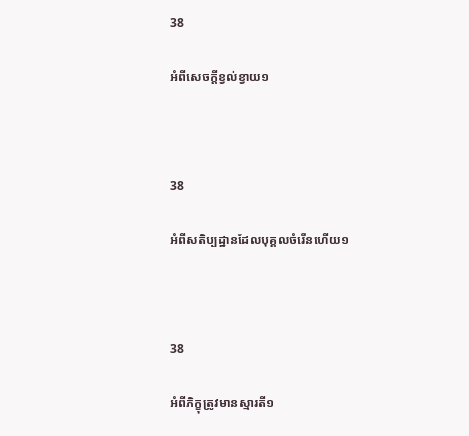38

អំពីសេចក្តីខ្វល់ខ្វាយ១



38

អំពីសតិប្បដ្ឋានដែលបុគ្គលចំរើនហើយ១



38

អំពីភិក្ខុត្រូវមានស្មារតី១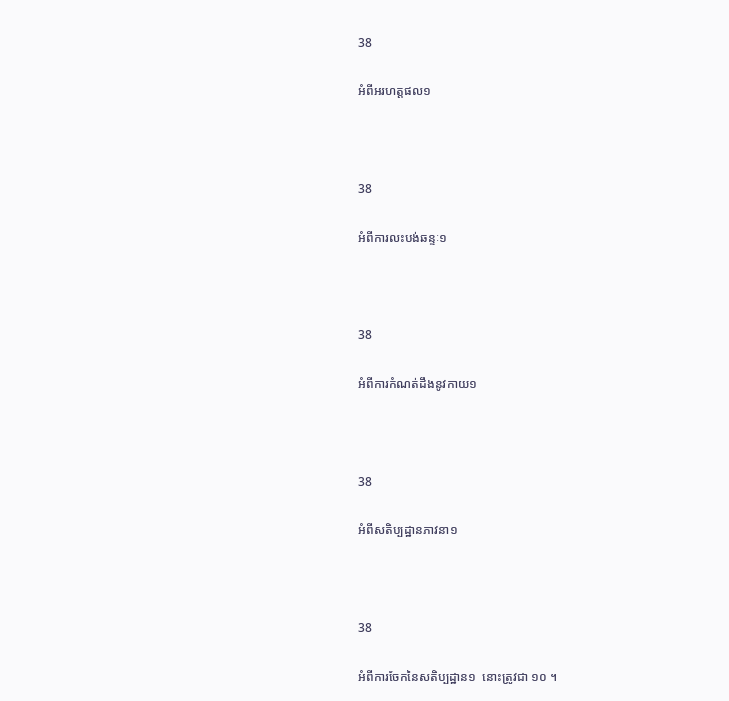38

អំពីអរហត្តផល១



38

អំពីការលះបង់ឆន្ទៈ១



38

អំពីការកំណត់ដឹងនូវកាយ១



38

អំពីសតិប្បដ្ឋានភាវនា១



38

អំពីការចែកនៃសតិប្បដ្ឋាន១  នោះត្រូវជា ១០ ។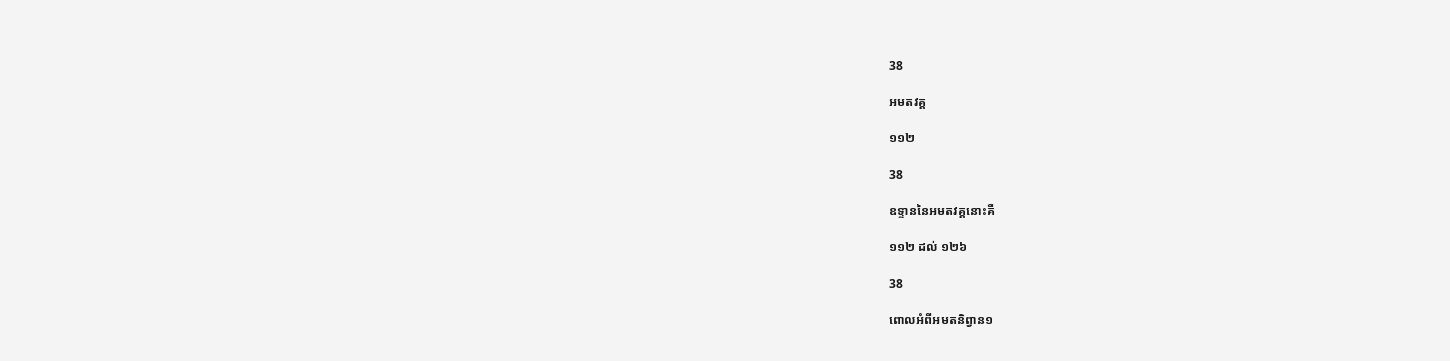38

អមតវគ្គ

១១២

38

ឧទ្ទាននៃអមតវគ្គនោះគឺ

១១២ ដល់ ១២៦

38

ពោលអំពីអមតនិព្វាន១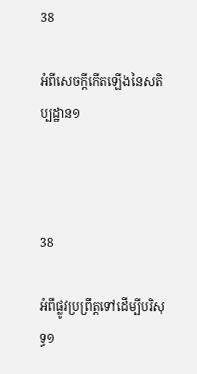38

អំពីសេចក្តីកើតឡើងនៃសតិប្បដ្ឋាន១



38

អំពីផ្លូវប្រព្រឹត្តទៅដើម្បីបរិសុទ្ធ១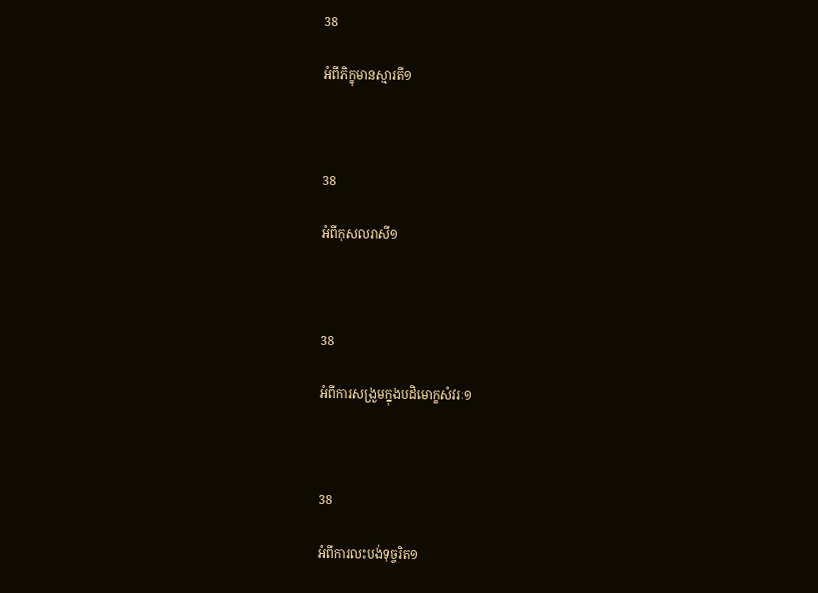38

អំពីភិក្ខុមានស្មារតី១



38

អំពីកុសលរាសី១



38

អំពីការសង្រួមក្នុងបដិមោក្ខសំវរៈ១



38

អំពីការលះបង់ទុច្ចរិត១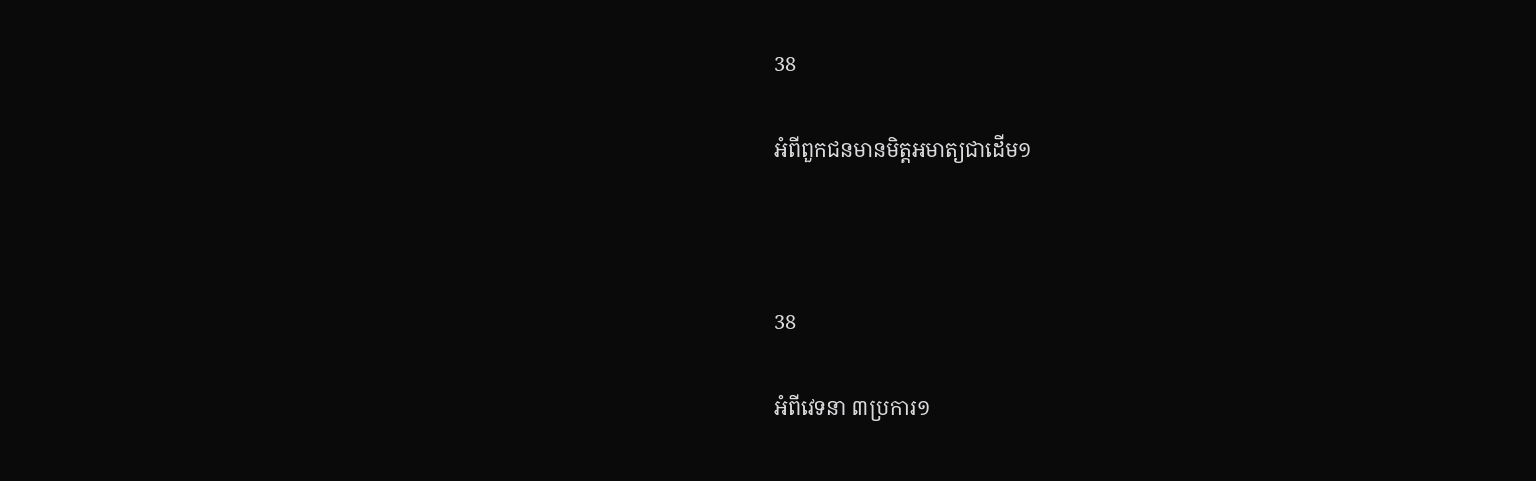38

អំពីពួកជនមានមិត្តអមាត្យជាដើម១



38

អំពីវេទនា ៣ប្រការ១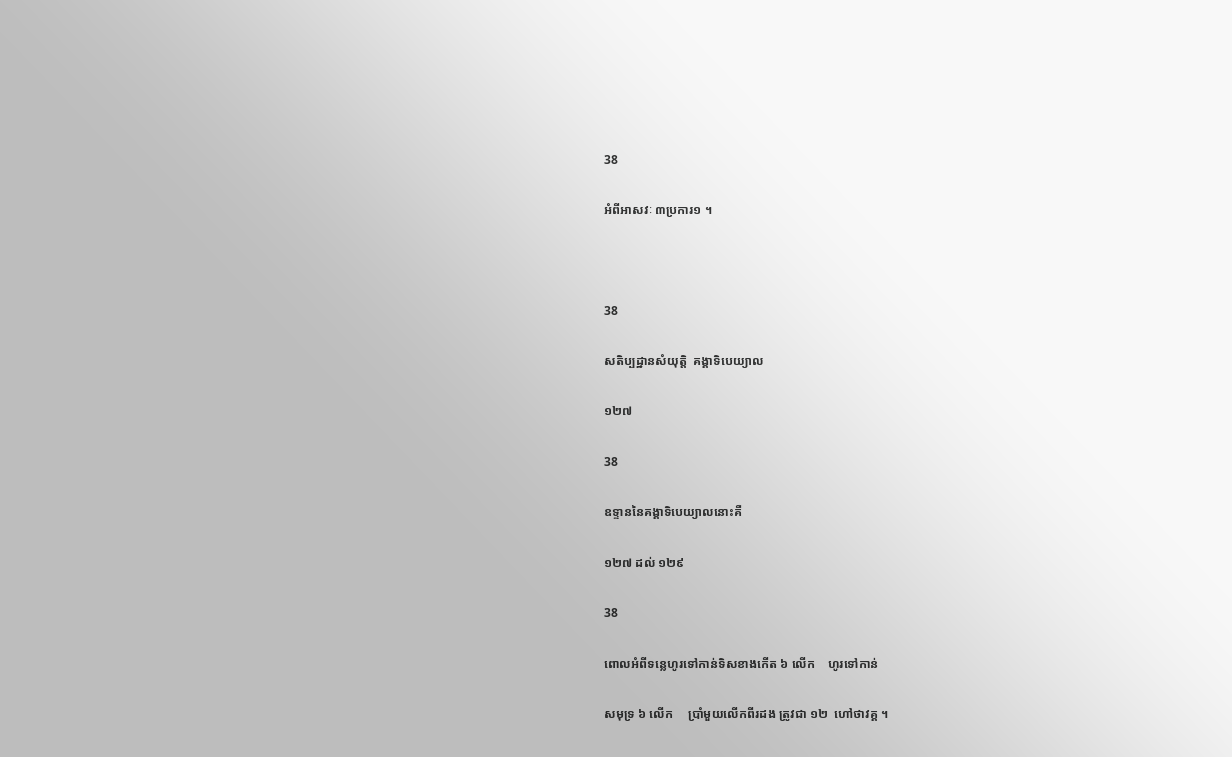38

អំពីអាសវៈ ៣ប្រការ១ ។



38

សតិប្បដ្ឋានសំយុត្តិ  គង្គាទិបេយ្យាល

១២៧

38

ឧទ្ទាននៃគង្គាទិបេយ្យាលនោះគឺ

១២៧ ដល់ ១២៩

38

ពោលអំពីទន្លេហូរទៅកាន់ទិសខាងកើត ៦ លើក    ហូរទៅកាន់

សមុទ្រ ៦ លើក     ប្រាំមួយលើកពីរដង ត្រូវជា ១២  ហៅថាវគ្គ ។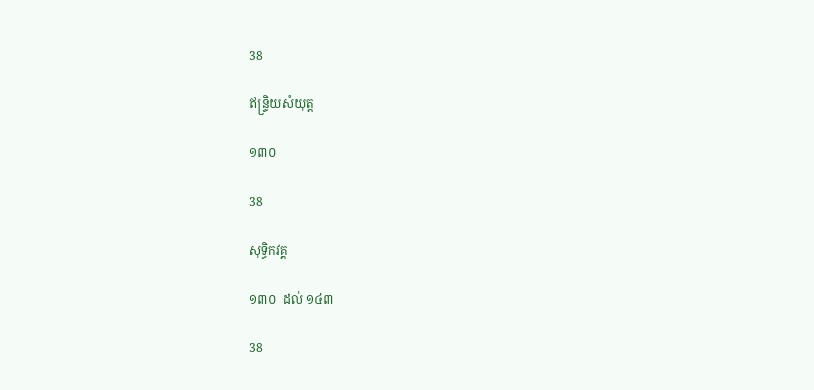38

ឥន្ទ្រិយសំយុត្ត

១៣០

38

សុទ្ធិកវគ្គ

១៣០  ដល់ ១៤៣

38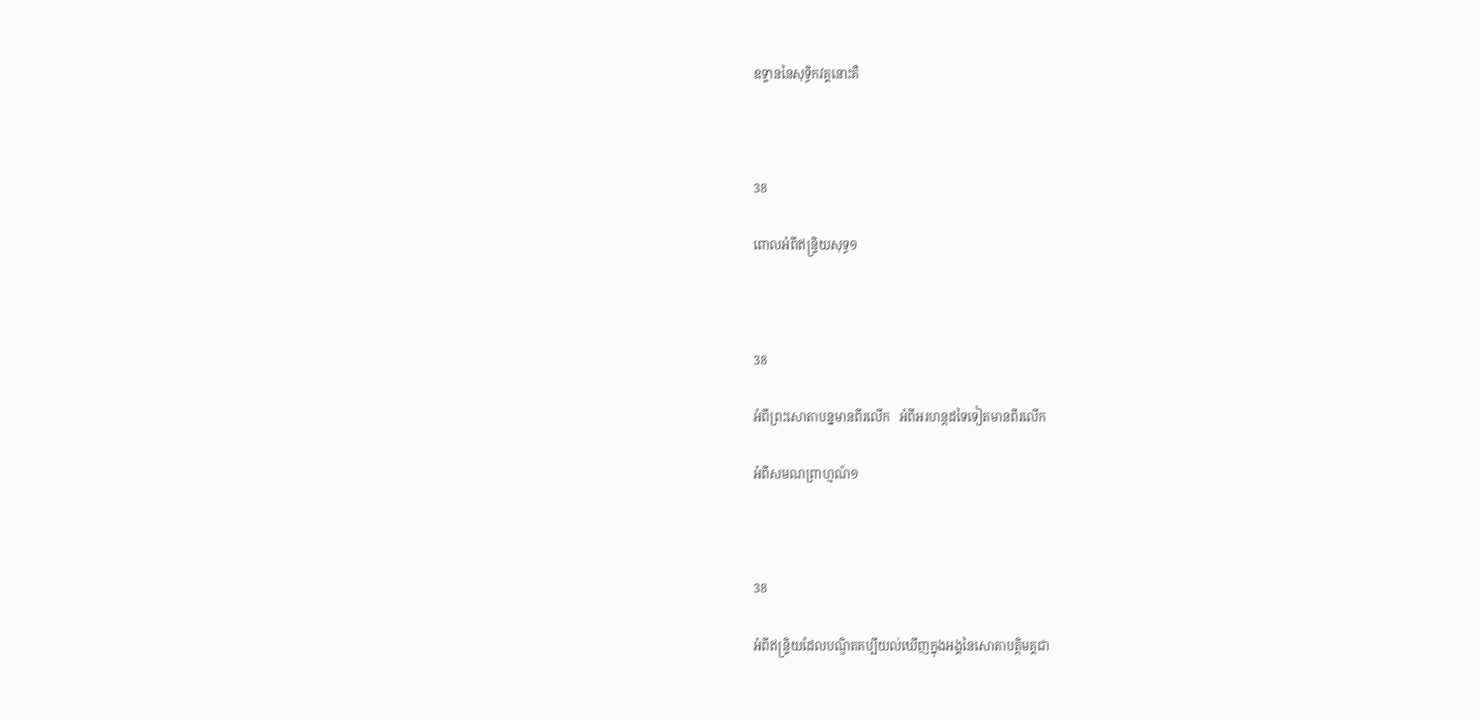ឧទ្ទាននៃសុទ្ធិកវគ្គនោះគឺ



38

ពោលអំពីឥន្ទ្រិយសុទ្ធ១



38

អំពីព្រះសោតាបន្នមានពីរលើក   អំពីអរហន្តដទៃទៀតមានពីរលើក

អំពីសមណព្រាហ្មណ៍១



38

អំពីឥន្ទ្រិយដែលបណ្ឌិតគប្បីយល់ឃើញក្នុងអង្គនៃសោតាបត្តិមគ្គជា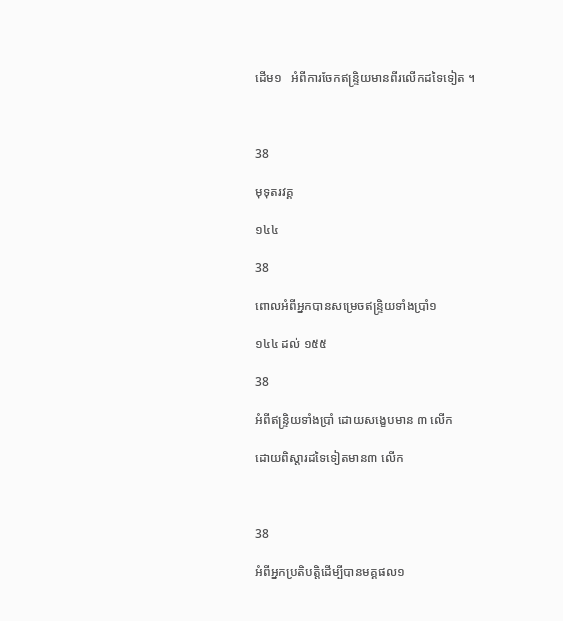ដើម១   អំពីការចែកឥន្ទ្រិយមានពីរលើកដទៃទៀត ។



38

មុទុតរវគ្គ

១៤៤

38

ពោលអំពីអ្នកបានសម្រេចឥន្ទ្រិយទាំងប្រាំ១

១៤៤ ដល់ ១៥៥

38

អំពីឥន្ទ្រិយទាំងប្រាំ ដោយសង្ខេបមាន ៣ លើក

ដោយពិស្តារដទៃទៀតមាន៣ លើក



38

អំពីអ្នកប្រតិបត្តិដើម្បីបានមគ្គផល១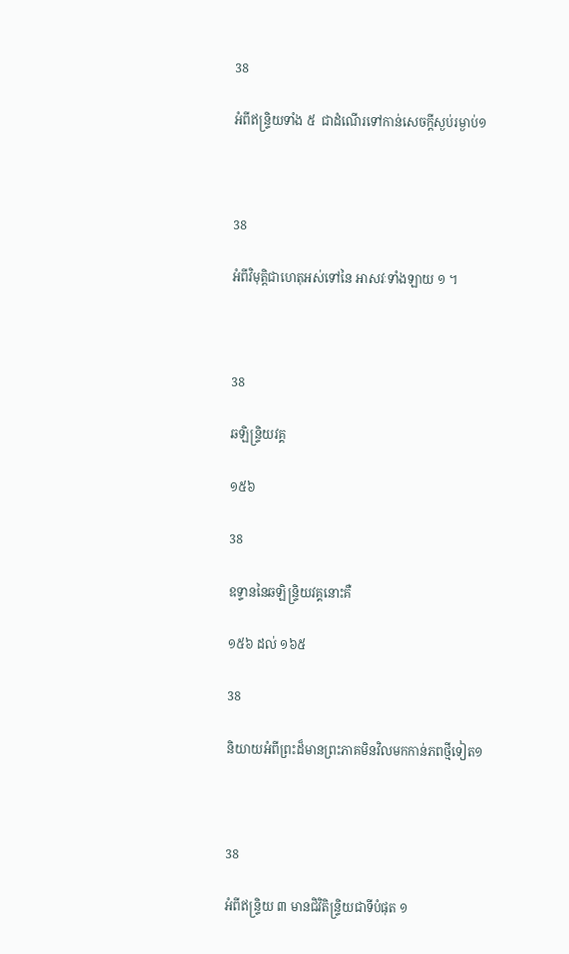38

អំពីឥន្ទ្រិយទាំង ៥  ជាដំណើរទៅកាន់សេចក្តីស្ងប់រម្ងាប់១



38

អំពីវិមុត្តិជាហេតុអស់ទៅនៃ អាសវៈទាំងឡាយ ១ ។



38

ឆឡិន្ទ្រិយវគ្គ

១៥៦

38

ឧទ្ទាននៃឆឡិន្ទ្រិយវគ្គនោះគឺ

១៥៦ ដល់ ១៦៥

38

និយាយអំពីព្រះដ៏មានព្រះភាគមិនវិលមកកាន់ភពថ្មីទៀត១



38

អំពីឥន្ទ្រិយ ៣ មានជិវិតិន្ទ្រិយជាទីបំផុត ១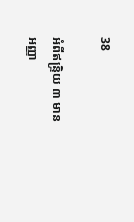38

អំពីឥន្ទ្រិយ ៣ មាន  អញ្ញា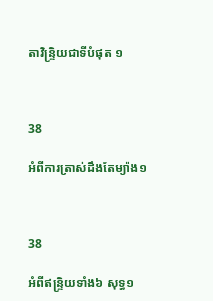តាវិន្ទ្រិយជាទីបំផុត ១



38

អំពីការត្រាស់ដឹងតែម្យ៉ាង១



38

អំពីឥន្ទ្រិយទាំង៦ សុទ្ធ១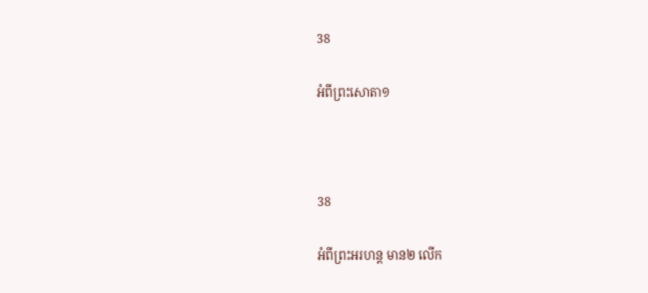38

អំពីព្រះសោតា១



38

អំពីព្រះអរហន្ត មាន២ លើក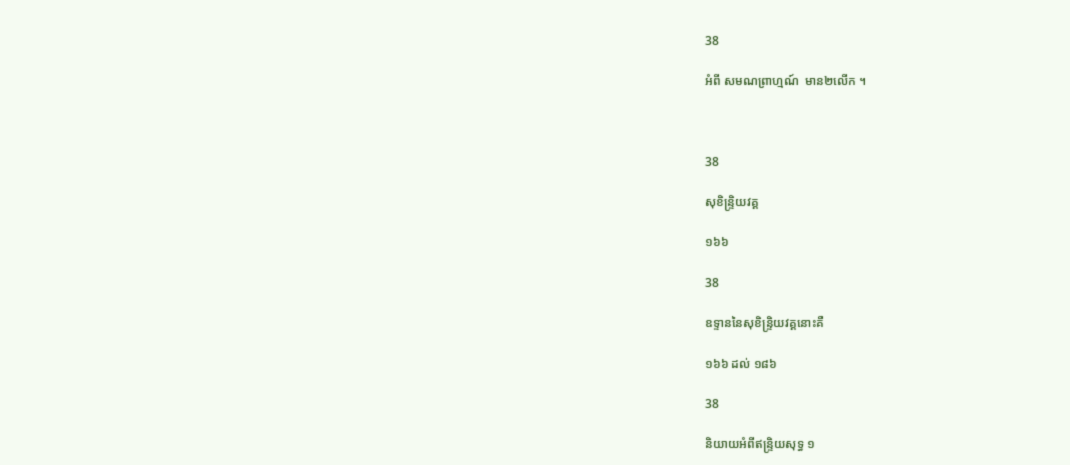38

អំពី សមណព្រាហ្មណ៍  មាន២លើក ។



38

សុខិន្ទ្រិយវគ្គ

១៦៦

38

ឧទ្ទាននៃសុខិន្ទ្រិយវគ្គនោះគឺ

១៦៦ ដល់ ១៨៦

38

និយាយអំពីឥន្ទ្រិយសុទ្ធ ១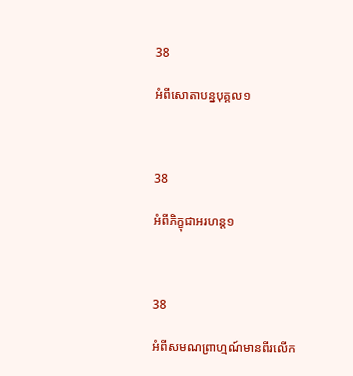38

អំពីសោតាបន្នបុគ្គល១



38

អំពីភិក្ខុជាអរហន្ត១



38

អំពីសមណព្រាហ្មណ៍មានពីរលើក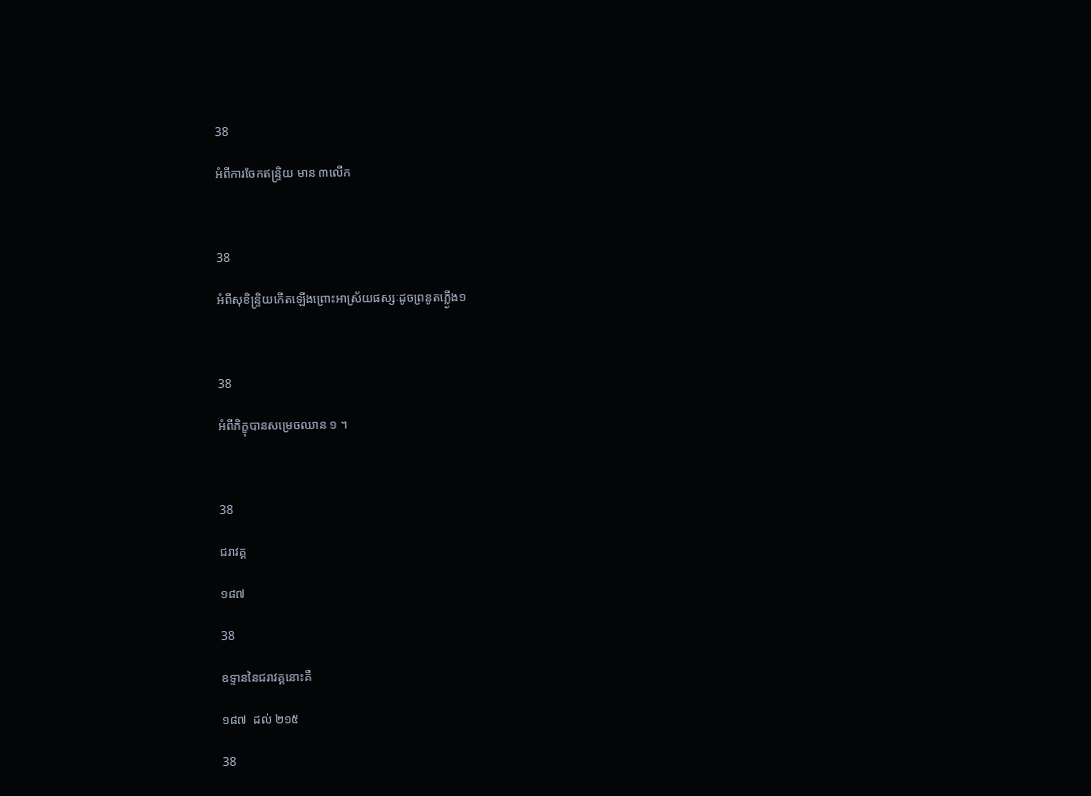38

អំពីការចែកឥន្ទ្រិយ មាន ៣លើក



38

អំពីសុខិន្ទ្រិយកើតឡើងព្រោះអាស្រ័យផស្សៈដូចព្រនូតភ្លើ្ងង១



38

អំពីភិក្ខុបានសម្រេចឈាន ១ ។



38

ជរាវគ្គ

១៨៧

38

ឧទ្ទាននៃជរាវគ្គនោះគឺ

១៨៧  ដល់ ២១៥

38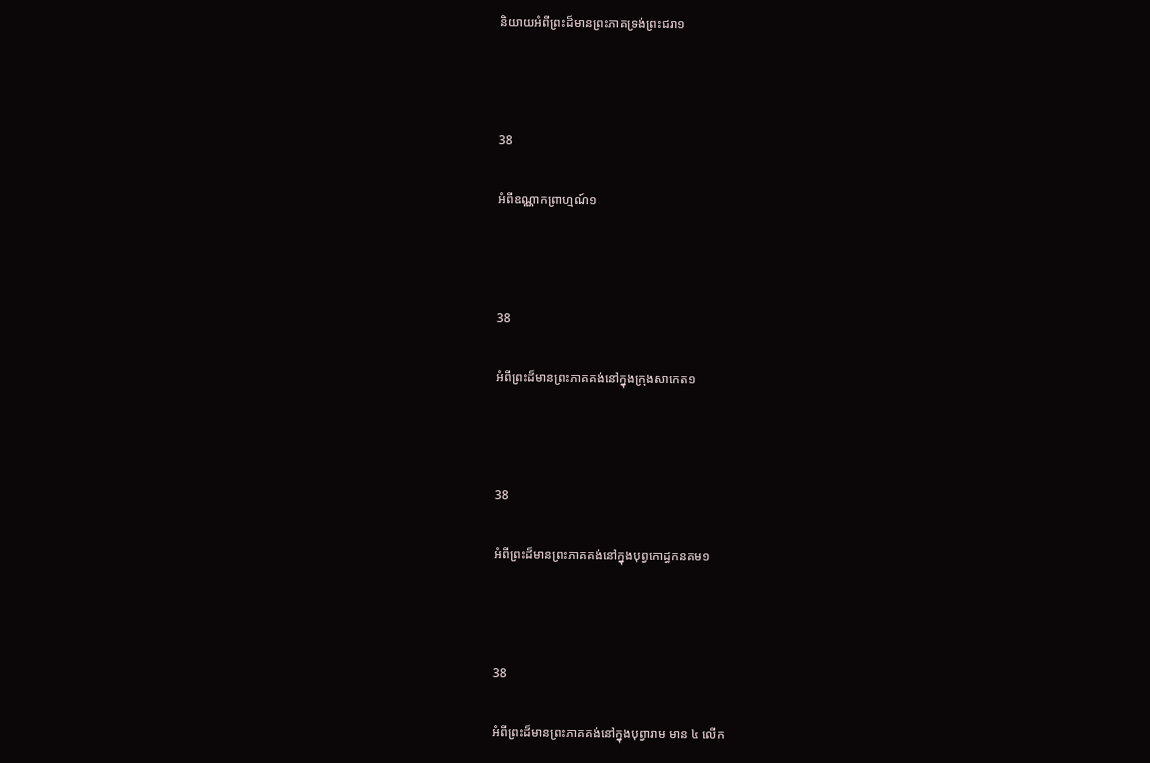និយាយអំពីព្រះដ៏មានព្រះភាគទ្រង់ព្រះជរា១



38

អំពីឧណ្ណាកព្រាហ្មណ៍១



38

អំពីព្រះដ៏មានព្រះភាគគង់នៅក្នុងក្រុងសាកេត១



38

អំពីព្រះដ៏មានព្រះភាគគង់នៅក្នុងបុព្វកោដ្ធកនគម១



38

អំពីព្រះដ៏មានព្រះភាគគង់នៅក្នុងបុព្វារាម មាន ៤ លើក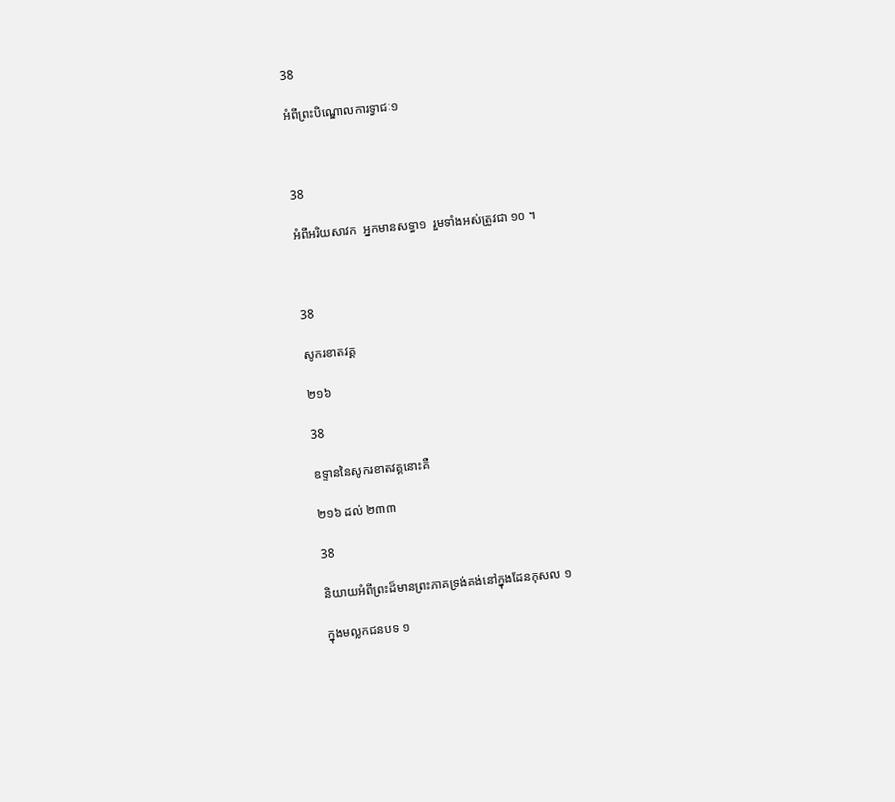38

អំពីព្រះបិណ្ឌោលការទ្វាជៈ១



38

អំពីអរិយសាវក  អ្នកមានសទ្ធា១  រួមទាំងអស់ត្រូវជា ១០ ។



38

សូករខាតវគ្គ

២១៦

38

ឧទ្ទាននៃសូករខាតវគ្គនោះគឺ

២១៦ ដល់ ២៣៣

38

និយាយអំពីព្រះដ៏មានព្រះភាគទ្រង់គង់នៅក្នុងដែនកុសល ១

ក្នុងមល្លកជនបទ ១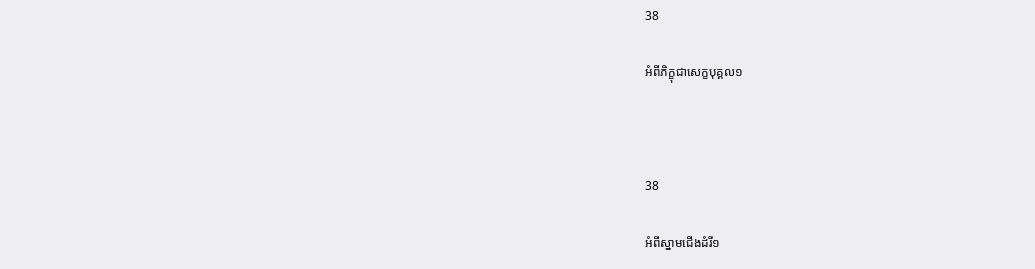38

អំពីភិក្ខុជាសេក្ខបុគ្គល១



38

អំពីស្នាមជើងដំរី១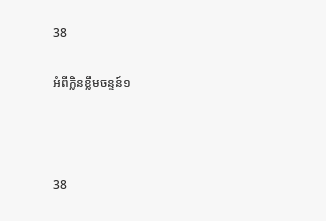38

អំពីក្លិនខ្លឹមចន្ទន៍១



38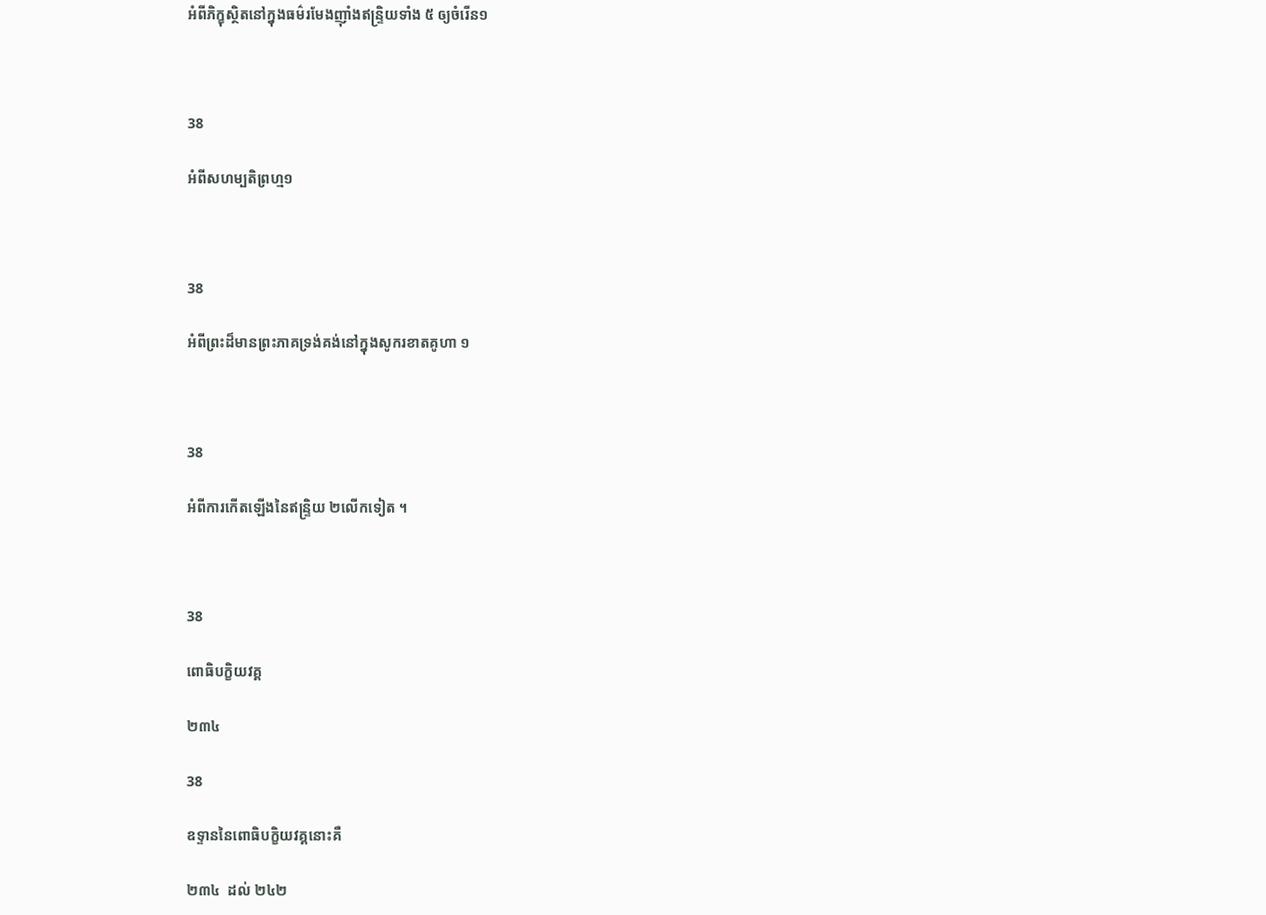អំពីភិក្ខុស្ថិតនៅក្នុងធម៌រមែងញ៉ាំងឥន្ទ្រិយទាំង ៥ ឲ្យចំរើន១



38

អំពីសហម្បតិព្រហ្ម១



38

អំពីព្រះដ៏មានព្រះភាគទ្រង់គង់នៅក្នុងសូករខាតគូហា ១



38

អំពីការកើតឡើងនៃឥន្ទ្រិយ ២លើកទៀត ។



38

ពោធិបក្ខិយវគ្គ

២៣៤

38

ឧទ្ទាននៃពោធិបក្ខិយវគ្គនោះគឺ

២៣៤  ដល់ ២៤២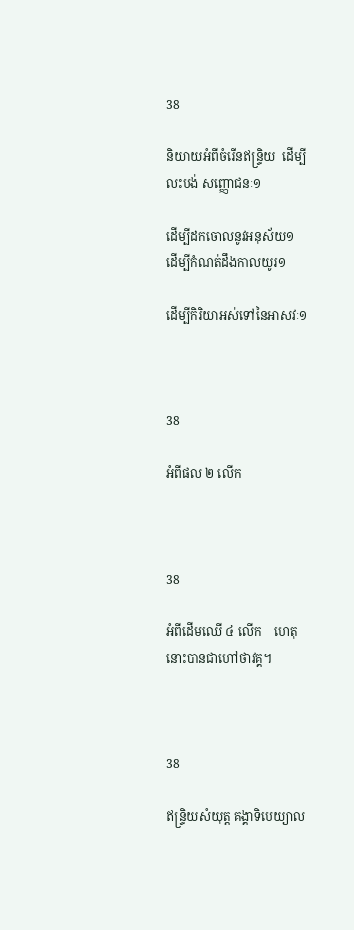38

និយាយអំពីចំរើនឥន្ទ្រិយ  ដើម្បីលះបង់ សញ្ញោជនៈ១

ដើម្បីដកចោលនូវអនុស័យ១   ដើម្បីកំណត់ដឹងកាលយូរ១

ដើម្បីកិរិយាអស់ទៅនៃអាសវៈ១



38

អំពីផល ២ លើក



38

អំពីដើមឈើ ៤ លើក    ហេតុនោះបានជាហៅថាវគ្គ។



38

ឥន្ទ្រិយសំយុត្ត គង្គាទិបេយ្យាល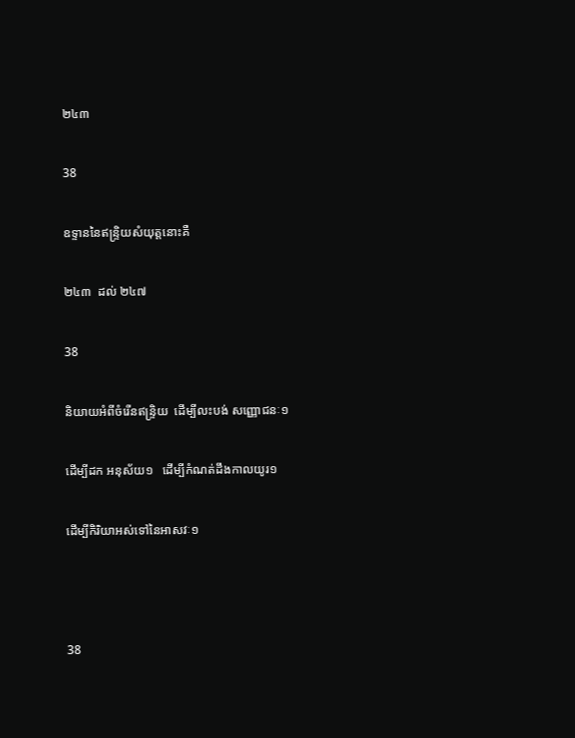២៤៣

38

ឧទ្ទាននៃឥន្ទ្រិយសំយុត្តនោះគឺ

២៤៣  ដល់ ២៤៧

38

និយាយអំពីចំរើនឥន្ទ្រិយ  ដើម្បីលះបង់ សញ្ញោជនៈ១

ដើម្បីដក អនុស័យ១   ដើម្បីកំណត់ដឹងកាលយូរ១

ដើម្បីកិរិយាអស់ទៅនៃអាសវៈ១



38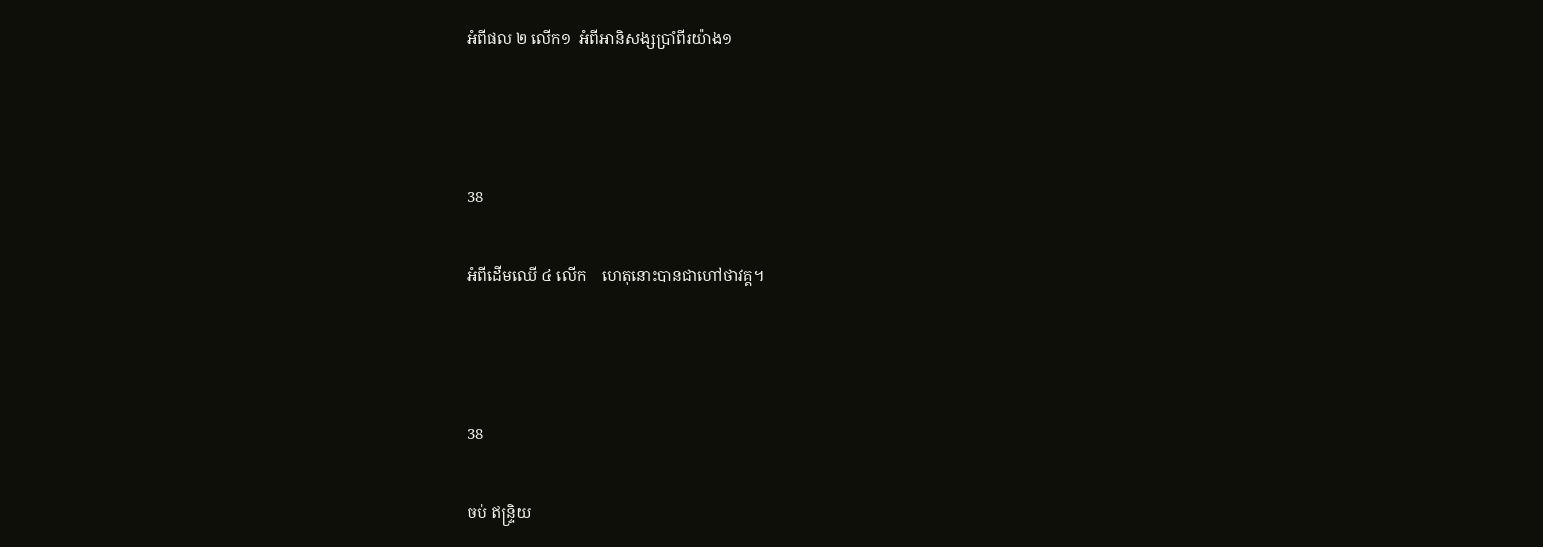អំពីផល ២ លើក១  អំពីអានិសង្សប្រាំពីរយ៉ាង១



38

អំពីដើមឈើ ៤ លើក    ហេតុនោះបានជាហៅថាវគ្គ។



38

ចប់ ឥន្ទ្រិយ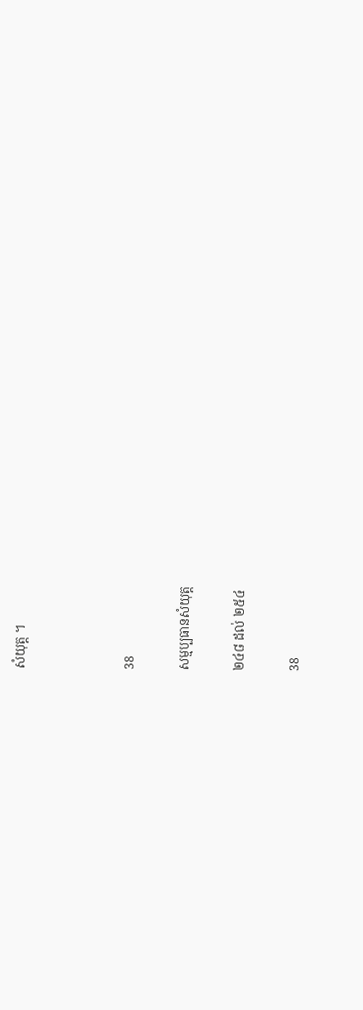សំយុត្ត ។



38

សម្មប្បធានសំយុត្ត

២៤៨ ដល់ ២៥៤

38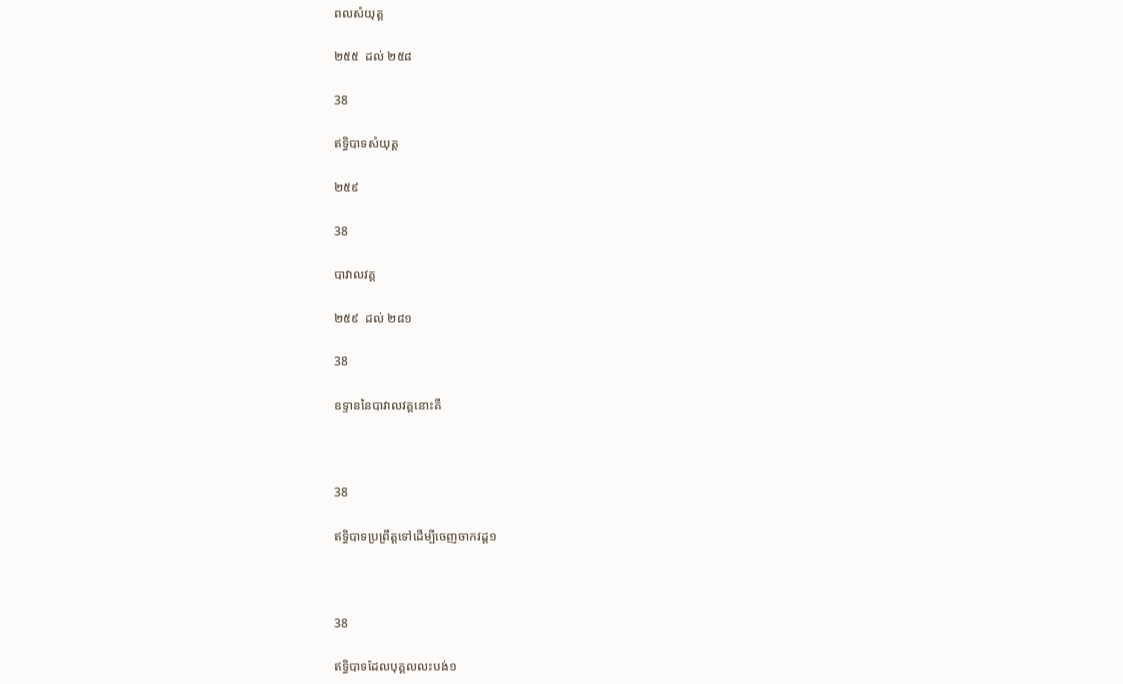ពលសំយុត្ត

២៥៥  ដល់ ២៥៨

38

ឥទ្ធិបាទសំយុត្ត

២៥៩

38

បាវាលវគ្គ

២៥៩  ដល់ ២៨១

38

ឧទ្ទាននៃបាវាលវគ្គនោះគឺ



38

ឥទ្ធិបាទប្រព្រឹត្តទៅដើម្បីចេញចាកវដ្ត១



38

ឥទ្ធិបាទដែលបុគ្គលលះបង់១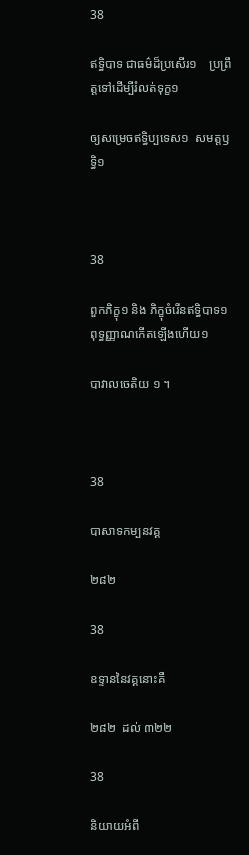38

ឥទ្ធិបាទ ជាធម៌ដ៏ប្រសើរ១    ប្រព្រឹត្តទៅដើម្បីរំលត់ទុក្ខ១

ឲ្យសម្រេចឥទ្ធិប្បទេស១  សមត្តឫទ្ធិ១



38

ពួកភិក្ខុ១ និង ភិក្ខុចំរើនឥទ្ធិបាទ១  ពុទ្ធញ្ញាណកើតឡើងហើយ១

បាវាលចេតិយ ១ ។



38

បាសាទកម្បនវគ្គ

២៨២

38

ឧទ្ទាននៃវគ្គនោះគឺ

២៨២  ដល់ ៣២២

38

និយាយអំពី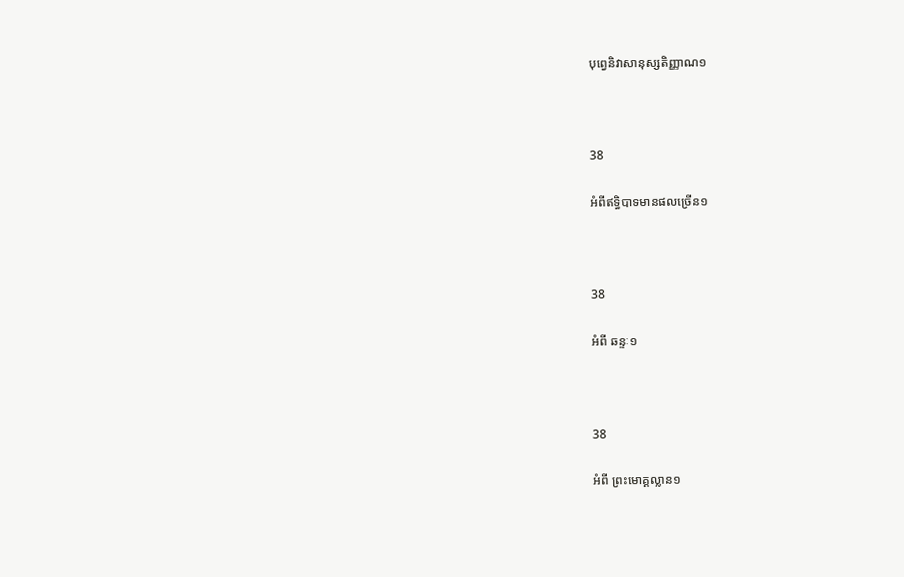បុព្វេនិវាសានុស្សតិញ្ញាណ១



38

អំពីឥទ្ធិបាទមានផលច្រើន១



38

អំពី ឆន្ទៈ១



38

អំពី ព្រះមោគ្គល្លាន១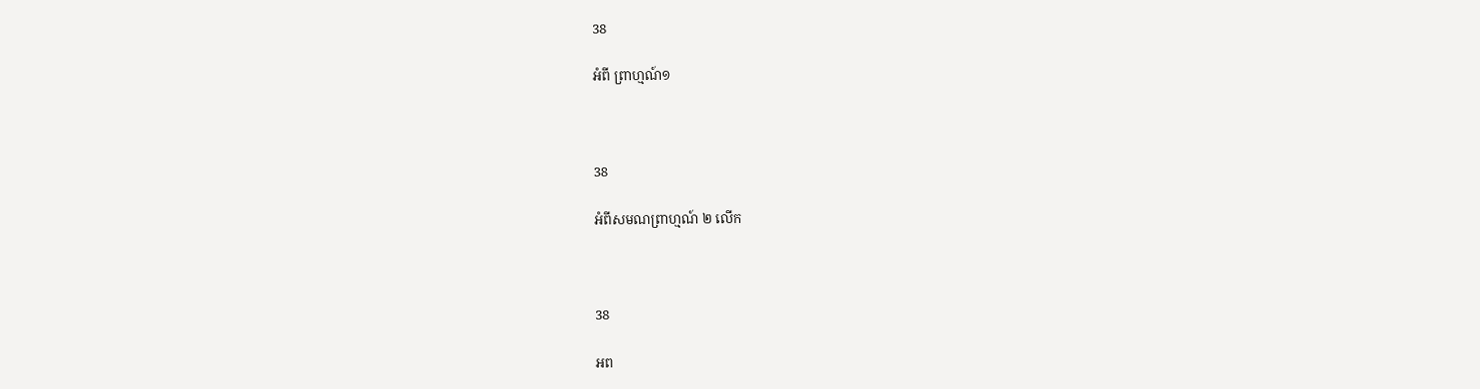38

អំពី ព្រាហ្មណ៍១



38

អំពីសមណព្រាហ្មណ៍ ២ លើក



38

អព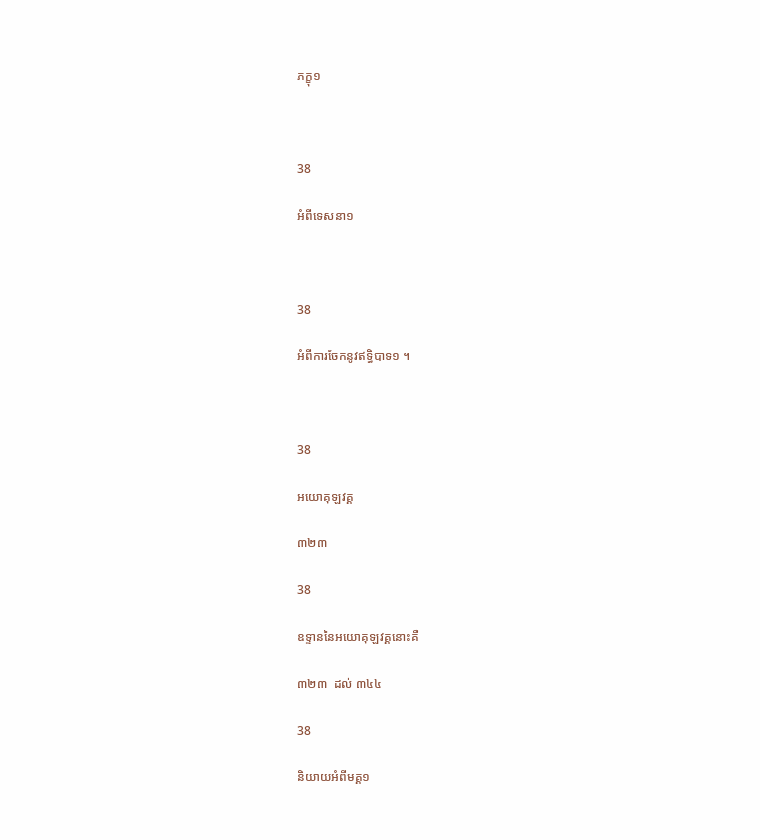ភក្ខុ១



38

អំពីទេសនា១



38

អំពីការចែកនូវឥទ្ធិបាទ១ ។



38

អយោគុឡវគ្គ

៣២៣

38

ឧទ្ទាននៃអយោគុឡវគ្គនោះគឺ

៣២៣  ដល់ ៣៤៤

38

និយាយអំពីមគ្គ១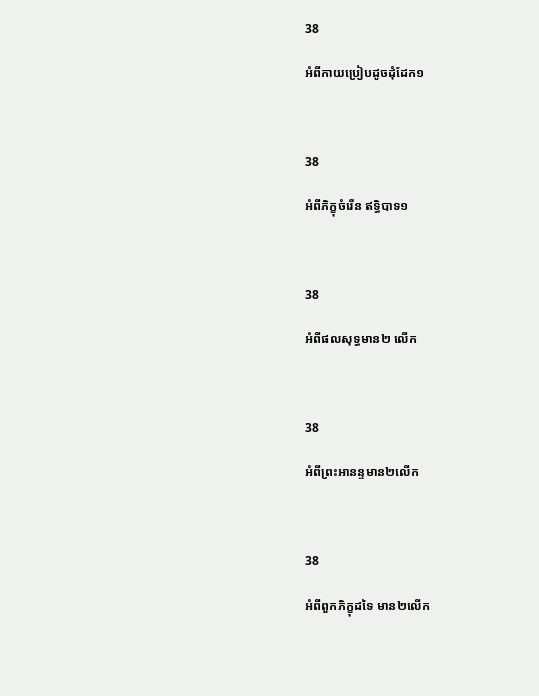38

អំពីកាយប្រៀបដូចដុំដែក១



38

អំពីភិក្ខុចំរើន ឥទ្ធិបាទ១



38

អំពីផលសុទ្ធមាន២ លើក



38

អំពីព្រះអានន្ទមាន២លើក



38

អំពីពួកភិក្ខុដទៃ មាន២លើក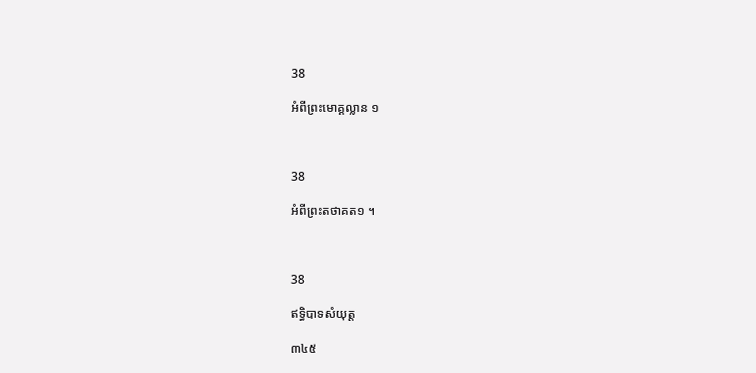38

អំពីព្រះមោគ្គល្លាន ១



38

អំពីព្រះតថាគត១ ។



38

ឥទ្ធិបាទសំយុត្ត

៣៤៥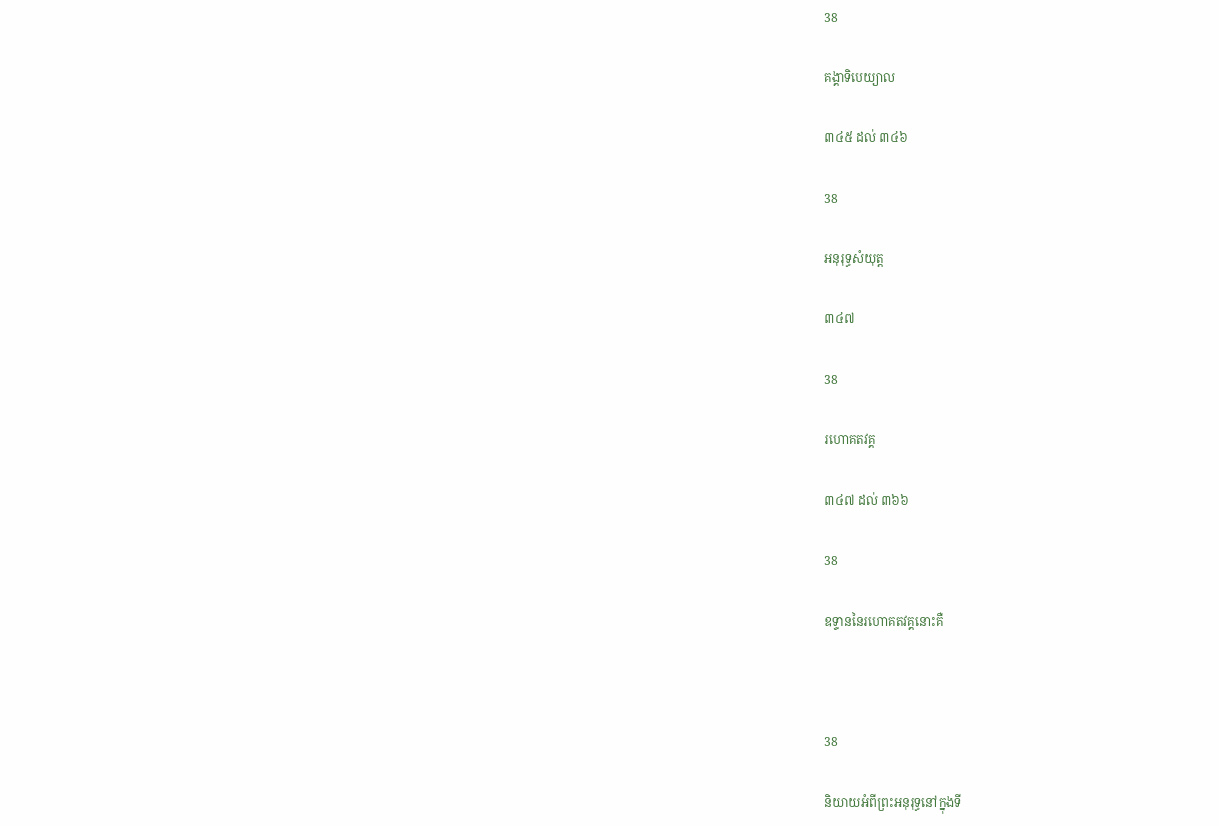38

គង្គាទិបេយ្យាល

៣៤៥ ដល់ ៣៤៦

38

អនុរុទ្ធសំយុត្ត

៣៤៧

38

រហោគតវគ្គ

៣៤៧ ដល់ ៣៦៦

38

ឧទ្ទាននៃរហោគតវគ្គនោះគឺ



38

និយាយអំពីព្រះអនុរុទ្ធនៅក្នុងទី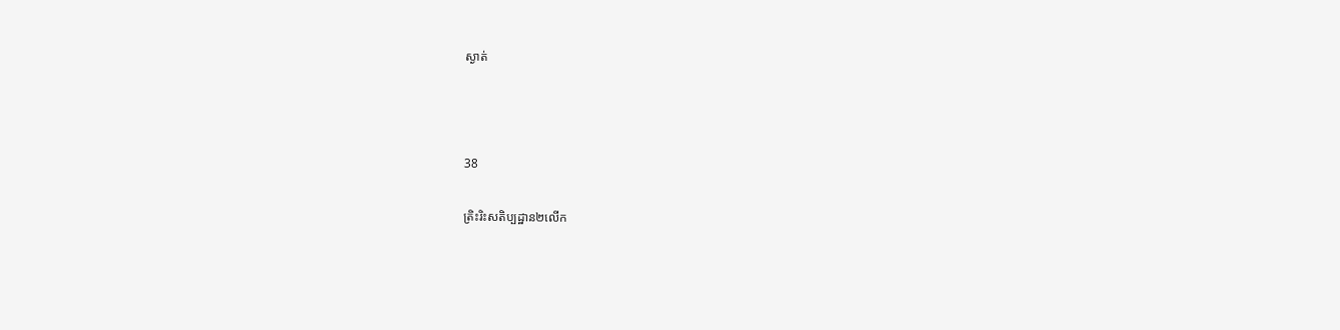ស្ងាត់



38

ត្រិះរិះសតិប្បដ្ឋាន២លើក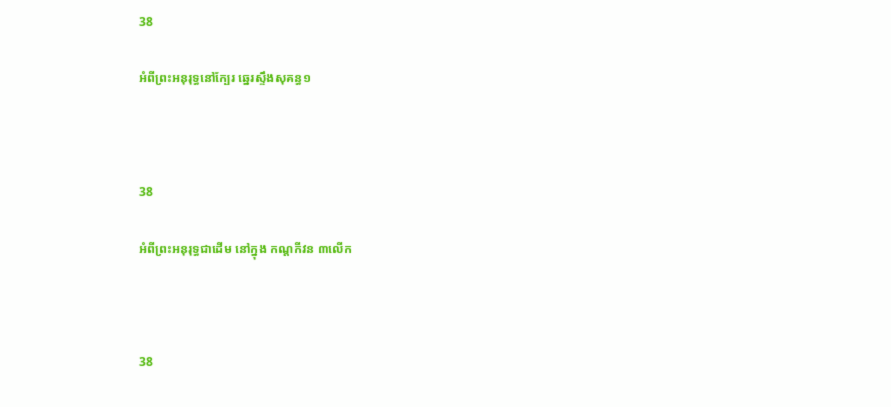38

អំពីព្រះអនុរុទ្ធនៅក្បែរ ឆ្នេរស្ទឹងសុគន្ធ១



38

អំពីព្រះអនុរុទ្ធជាដើម នៅក្នុង កណ្តកីវន ៣លើក



38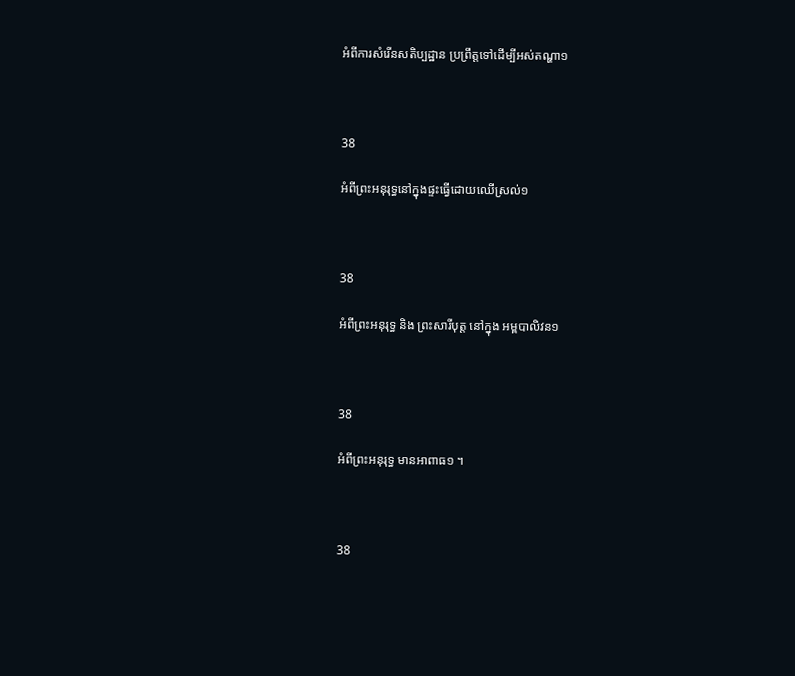អំពីការសំរើនសតិប្បដ្ឋាន ប្រព្រឹត្តទៅដើម្បីអស់តណ្ហា១



38

អំពីព្រះអនុរុទ្ធនៅក្នុងផ្ទះធ្វើដោយឈើស្រល់១



38

អំពីព្រះអនុរុទ្ធ និង ព្រះសារីបុត្ត នៅក្នុង អម្ពបាលិវន១



38

អំពីព្រះអនុរុទ្ធ មានអាពាធ១ ។



38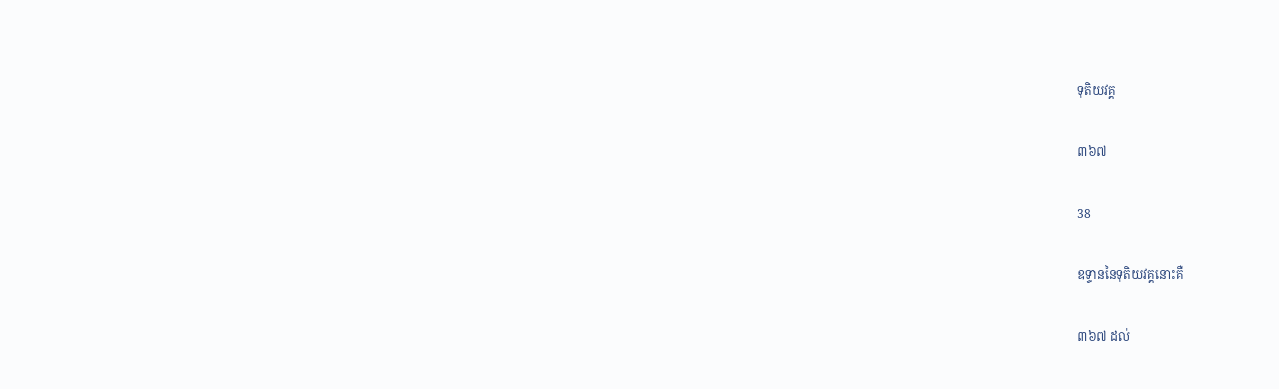ទុតិយវគ្គ

៣៦៧

38

ឧទ្ទាននៃទុតិយវគ្គនោះគឺ

៣៦៧ ដល់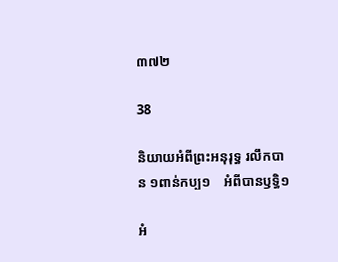៣៧២

38

និយាយអំពីព្រះអនុរុទ្ធ រលឹកបាន ១ពាន់កប្ប១    អំពីបានឫទ្ធិ១

អំ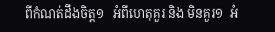ពីកំណត់ដឹងចិត្ត១   អំពីហេតុគួរ និង មិនគួរ១  អំ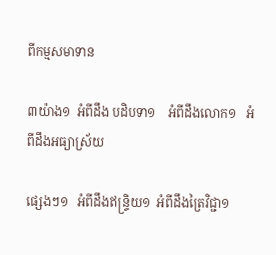ពីកម្មសមាទាន

៣យ៉ាង១  អំពីដឹង បដិបទា១    អំពីដឹងលោក១   អំពីដឹងអធ្យាស្រ័យ

ផ្សេងៗ១   អំពីដឹងឥន្ទ្រិយ១  អំពីដឹងត្រៃវិជ្ជា១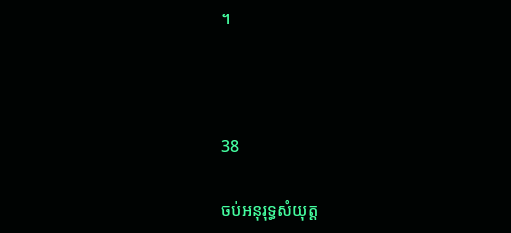។



38

ចប់អនុរុទ្ធសំយុត្ត